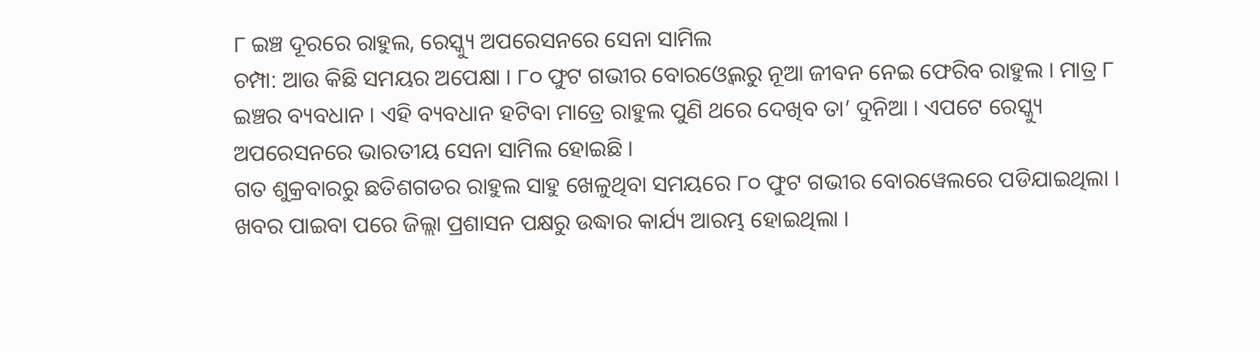୮ ଇଞ୍ଚ ଦୂରରେ ରାହୁଲ, ରେସ୍କ୍ୟୁ ଅପରେସନରେ ସେନା ସାମିଲ
ଚମ୍ପା: ଆଉ କିଛି ସମୟର ଅପେକ୍ଷା । ୮୦ ଫୁଟ ଗଭୀର ବୋରଓ୍ବେଲରୁ ନୂଆ ଜୀବନ ନେଇ ଫେରିବ ରାହୁଲ । ମାତ୍ର ୮ ଇଞ୍ଚର ବ୍ୟବଧାନ । ଏହି ବ୍ୟବଧାନ ହଟିବା ମାତ୍ରେ ରାହୁଲ ପୁଣି ଥରେ ଦେଖିବ ତା’ ଦୁନିଆ । ଏପଟେ ରେସ୍କ୍ୟୁ ଅପରେସନରେ ଭାରତୀୟ ସେନା ସାମିଲ ହୋଇଛି ।
ଗତ ଶୁକ୍ରବାରରୁ ଛତିଶଗଡର ରାହୁଲ ସାହୁ ଖେଳୁଥିବା ସମୟରେ ୮୦ ଫୁଟ ଗଭୀର ବୋରୱେଲରେ ପଡିଯାଇଥିଲା । ଖବର ପାଇବା ପରେ ଜିଲ୍ଲା ପ୍ରଶାସନ ପକ୍ଷରୁ ଉଦ୍ଧାର କାର୍ଯ୍ୟ ଆରମ୍ଭ ହୋଇଥିଲା ।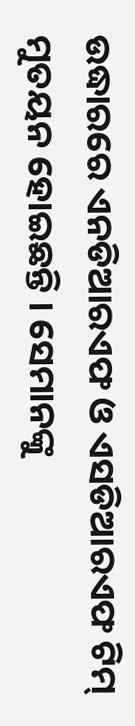ଉଦ୍ଧାରରେ ଏନଡିଆରଏଫ ଓ ଏସଡିଆରଏଫ ଟିମ୍ ମୁତୟନ ହୋଇଛନ୍ତି । ସେମାନଙ୍କୁ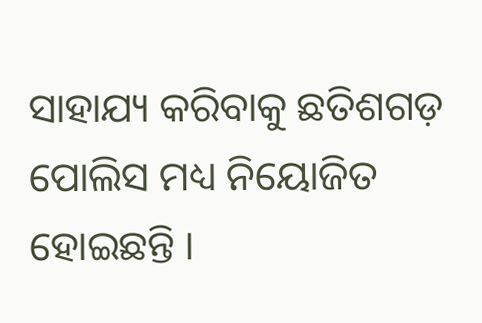ସାହାଯ୍ୟ କରିବାକୁ ଛତିଶଗଡ଼ ପୋଲିସ ମଧ୍ୟ ନିୟୋଜିତ ହୋଇଛନ୍ତି ।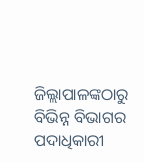ଜିଲ୍ଲାପାଳଙ୍କଠାରୁ ବିଭିନ୍ନ ବିଭାଗର ପଦାଧିକାରୀ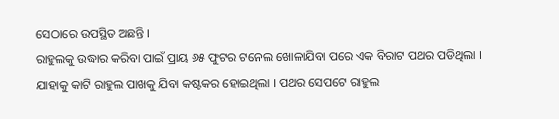ସେଠାରେ ଉପସ୍ଥିତ ଅଛନ୍ତି ।
ରାହୁଲକୁ ଉଦ୍ଧାର କରିବା ପାଇଁ ପ୍ରାୟ ୬୫ ଫୁଟର ଟନେଲ ଖୋଳାଯିବା ପରେ ଏକ ବିରାଟ ପଥର ପଡିଥିଲା । ଯାହାକୁ କାଟି ରାହୁଲ ପାଖକୁ ଯିବା କଷ୍ଟକର ହୋଇଥିଲା । ପଥର ସେପଟେ ରାହୁଲ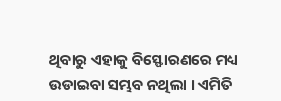ଥିବାରୁ ଏହାକୁ ବିସ୍ଫୋରଣରେ ମଧ୍ୟ ଉଡାଇବା ସମ୍ଭବ ନଥିଲା । ଏମିତି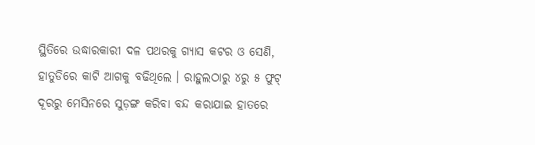ସ୍ଥିତିରେ ଉଦ୍ଧାରକାରୀ ଦଳ ପଥରକୁ ଗ୍ୟାସ କଟର ଓ ସେଣି, ହାତୁଡିରେ କାଟି ଆଗକୁ ବଢିଥିଲେ । ରାହୁଲଠାରୁ ୪ରୁ ୫ ଫୁଟ୍ ଦୂରରୁ ମେସିନରେ ସୁଡ଼ଙ୍ଗ କରିବା ବନ୍ଦ କରାଯାଇ ହାତରେ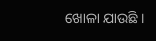ଖୋଳା ଯାଉଛି ।